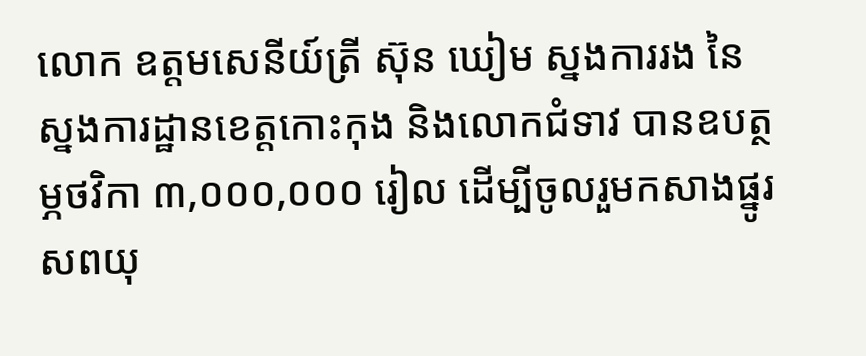លោក ឧត្តមសេនីយ៍ត្រី ស៊ុន ឃៀម ស្នងការរង នៃស្នងការដ្ឋានខេត្តកោះកុង និងលោកជំទាវ បានឧបត្ថម្ភថវិកា ៣,០០០,០០០ រៀល ដើម្បីចូលរួមកសាងផ្នូរសពយុ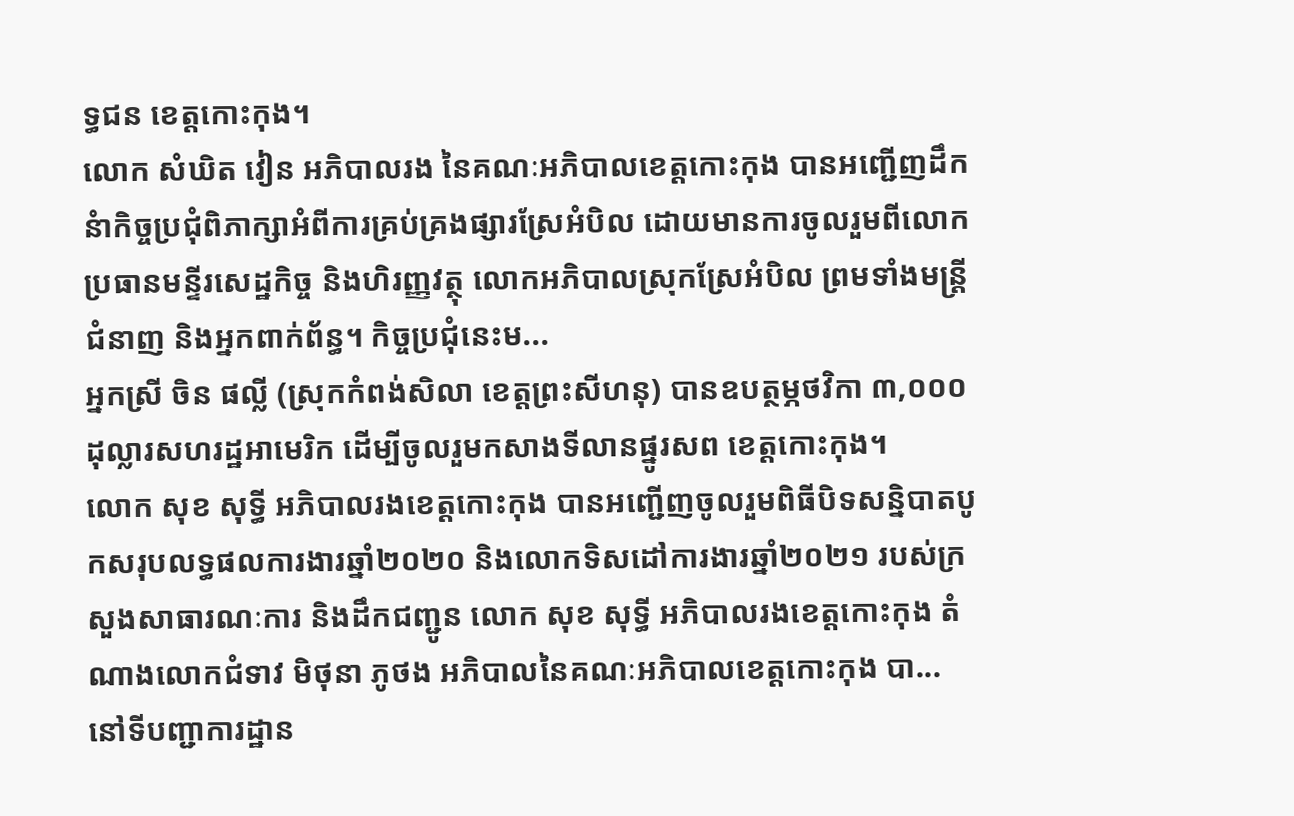ទ្ធជន ខេត្តកោះកុង។
លោក សំឃិត វៀន អភិបាលរង នៃគណៈអភិបាលខេត្តកោះកុង បានអញ្ជើញដឹកនំាកិច្ចប្រជុំពិភាក្សាអំពីការគ្រប់គ្រងផ្សារស្រែអំបិល ដោយមានការចូលរួមពីលោកប្រធានមន្ទីរសេដ្ឋកិច្ច និងហិរញ្ញវត្ថុ លោកអភិបាលស្រុកស្រែអំបិល ព្រមទាំងមន្ត្រីជំនាញ និងអ្នកពាក់ព័ន្ធ។ កិច្ចប្រជុំនេះម...
អ្នកស្រី ចិន ផល្លី (ស្រុកកំពង់សិលា ខេត្តព្រះសីហនុ) បានឧបត្ថម្ភថវិកា ៣,០០០ ដុល្លារសហរដ្ឋអាមេរិក ដើម្បីចូលរួមកសាងទីលានផ្នូរសព ខេត្តកោះកុង។
លោក សុខ សុទ្ធី អភិបាលរងខេត្តកោះកុង បានអញ្ជើញចូលរួមពិធីបិទសន្និបាតបូកសរុបលទ្ធផលការងារឆ្នាំ២០២០ និងលោកទិសដៅការងារឆ្នាំ២០២១ របស់ក្រសួងសាធារណៈការ និងដឹកជញ្ជូន លោក សុខ សុទ្ធី អភិបាលរងខេត្តកោះកុង តំណាងលោកជំទាវ មិថុនា ភូថង អភិបាលនៃគណៈអភិបាលខេត្តកោះកុង បា...
នៅទីបញ្ជាការដ្ឋាន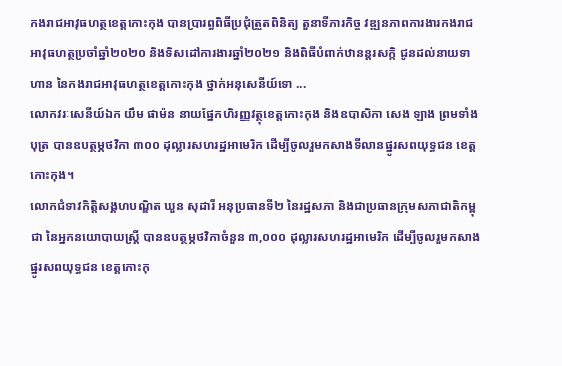កងរាជអាវុធហត្ថខេត្តកោះកុង បានប្រារព្ធពិធីប្រជុំត្រួតពិនិត្យ តួនាទីភារកិច្ច វឌ្ឍនភាពការងារកងរាជអាវុធហត្ថប្រចាំឆ្នាំ២០២០ និងទិសដៅការងារឆ្នាំ២០២១ និងពិធីបំពាក់ឋានន្តរសក្កិ ជូនដល់នាយទាហាន នៃកងរាជអាវុធហត្ថខេត្តកោះកុង ថ្នាក់អនុសេនីយ៍ទោ ...
លោកវរៈសេនីយ៍ឯក យឹម ផាម៉ន នាយផ្នែកហិរញ្ញវត្ថុខេត្តកោះកុង និងឧបាសិកា សេង ឡាង ព្រមទាំងបុត្រ បានឧបត្ថម្ភថវិកា ៣០០ ដុល្លារសហរដ្ឋអាមេរិក ដើម្បីចូលរួមកសាងទីលានផ្នូរសពយុទ្ធជន ខេត្តកោះកុង។
លោកជំទាវកិត្តិសង្គហបណ្ឌិត ឃួន សុដារី អនុប្រធានទី២ នៃរដ្ឋសភា និងជាប្រធានក្រុមសភាជាតិកម្ពុជា នៃអ្នកនយោបាយស្ត្រី បានឧបត្ថម្ភថវិកាចំនួន ៣,០០០ ដុល្លារសហរដ្ឋអាមេរិក ដើម្បីចូលរួមកសាងផ្នូរសពយុទ្ធជន ខេត្តកោះកុ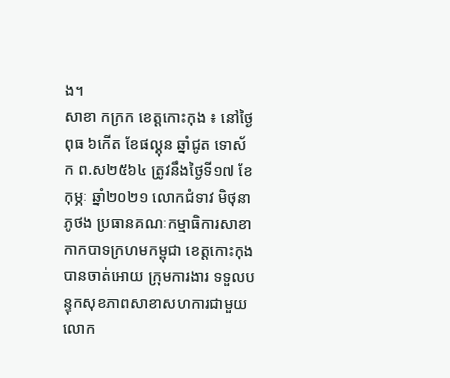ង។
សាខា កក្រក ខេត្តកោះកុង ៖ នៅថ្ងៃពុធ ៦កើត ខែផល្គុន ឆ្នាំជូត ទោស័ក ព.ស២៥៦៤ ត្រូវនឹងថ្ងៃទី១៧ ខែកុម្ភៈ ឆ្នាំ២០២១ លោកជំទាវ មិថុនា ភូថង ប្រធានគណៈកម្មាធិការសាខា កាកបាទក្រហមកម្ពុជា ខេត្តកោះកុង បានចាត់អោយ ក្រុមការងារ ទទួលបន្ទុកសុខភាពសាខាសហការជាមួយ
លោក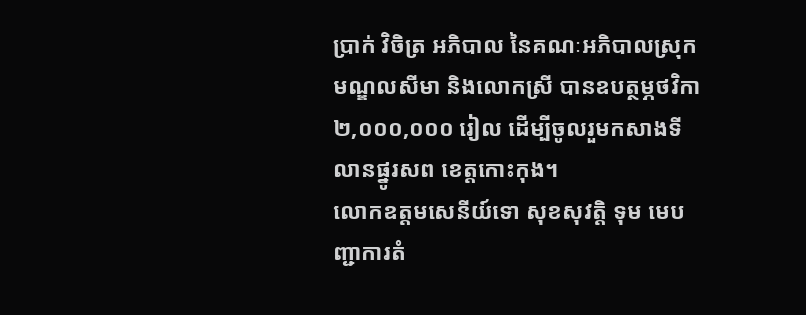ប្រាក់ វិចិត្រ អភិបាល នៃគណៈអភិបាលស្រុកមណ្ឌលសីមា និងលោកស្រី បានឧបត្ថម្ភថវិកា ២,០០០,០០០ រៀល ដើម្បីចូលរួមកសាងទីលានផ្នូរសព ខេត្តកោះកុង។
លោកឧត្តមសេនីយ៍ទោ សុខសុវត្តិ ទុម មេបញ្ជាការតំ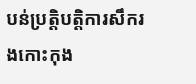បន់ប្រត្តិបត្តិការសឹករងកោះកុង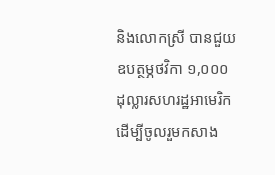និងលោកស្រី បានជួយឧបត្ថម្ភថវិកា ១,០០០ ដុល្លារសហរដ្ឋអាមេរិក ដើម្បីចូលរួមកសាង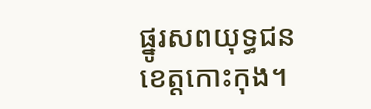ផ្នូរសពយុទ្ធជន ខេត្តកោះកុង។